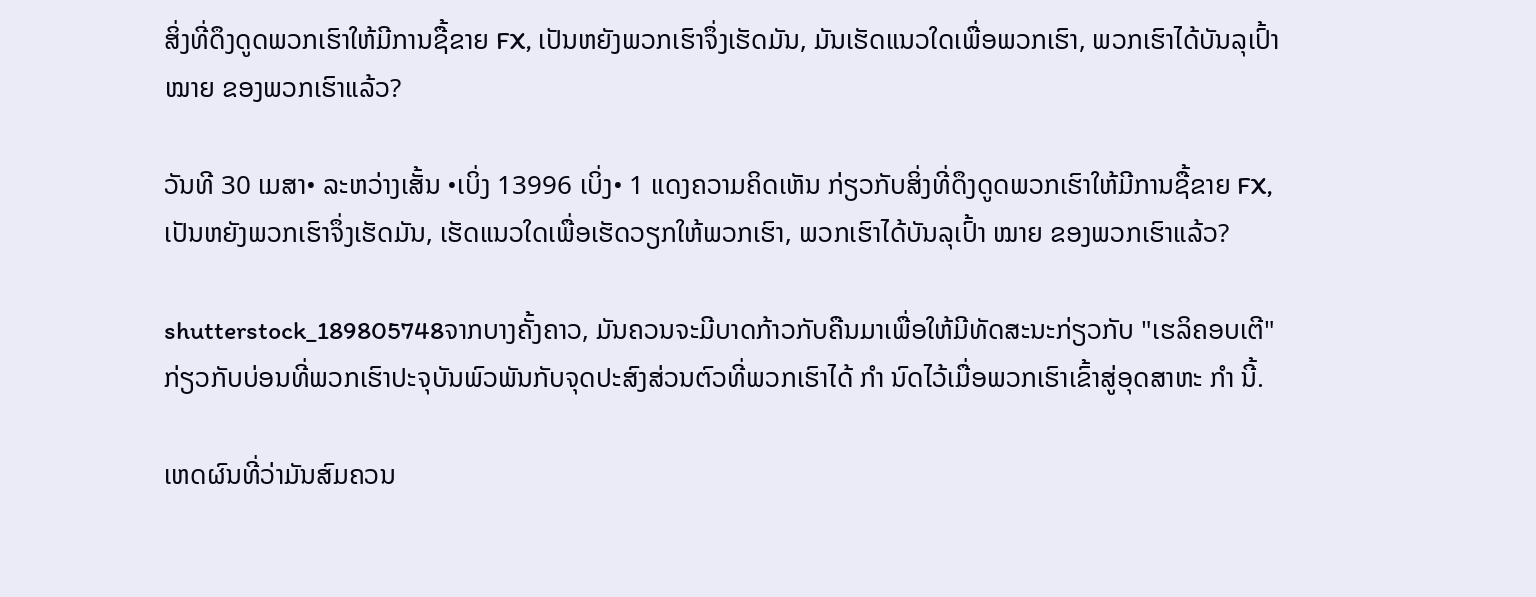ສິ່ງທີ່ດຶງດູດພວກເຮົາໃຫ້ມີການຊື້ຂາຍ FX, ເປັນຫຍັງພວກເຮົາຈຶ່ງເຮັດມັນ, ມັນເຮັດແນວໃດເພື່ອພວກເຮົາ, ພວກເຮົາໄດ້ບັນລຸເປົ້າ ໝາຍ ຂອງພວກເຮົາແລ້ວ?

ວັນທີ 30 ເມສາ• ລະຫວ່າງເສັ້ນ •ເບິ່ງ 13996 ເບິ່ງ• 1 ແດງຄວາມຄິດເຫັນ ກ່ຽວກັບສິ່ງທີ່ດຶງດູດພວກເຮົາໃຫ້ມີການຊື້ຂາຍ FX, ເປັນຫຍັງພວກເຮົາຈຶ່ງເຮັດມັນ, ເຮັດແນວໃດເພື່ອເຮັດວຽກໃຫ້ພວກເຮົາ, ພວກເຮົາໄດ້ບັນລຸເປົ້າ ໝາຍ ຂອງພວກເຮົາແລ້ວ?

shutterstock_189805748ຈາກບາງຄັ້ງຄາວ, ມັນຄວນຈະມີບາດກ້າວກັບຄືນມາເພື່ອໃຫ້ມີທັດສະນະກ່ຽວກັບ "ເຮລິຄອບເຕີ" ກ່ຽວກັບບ່ອນທີ່ພວກເຮົາປະຈຸບັນພົວພັນກັບຈຸດປະສົງສ່ວນຕົວທີ່ພວກເຮົາໄດ້ ກຳ ນົດໄວ້ເມື່ອພວກເຮົາເຂົ້າສູ່ອຸດສາຫະ ກຳ ນີ້.

ເຫດຜົນທີ່ວ່າມັນສົມຄວນ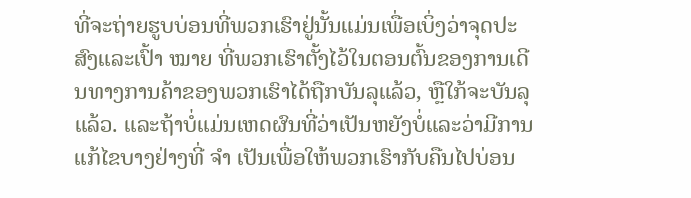ທີ່ຈະຖ່າຍຮູບບ່ອນທີ່ພວກເຮົາຢູ່ນັ້ນແມ່ນເພື່ອເບິ່ງວ່າຈຸດປະສົງແລະເປົ້າ ໝາຍ ທີ່ພວກເຮົາຕັ້ງໄວ້ໃນຕອນຕົ້ນຂອງການເດີນທາງການຄ້າຂອງພວກເຮົາໄດ້ຖືກບັນລຸແລ້ວ, ຫຼືໃກ້ຈະບັນລຸແລ້ວ. ແລະຖ້າບໍ່ແມ່ນເຫດຜົນທີ່ວ່າເປັນຫຍັງບໍ່ແລະວ່າມີການແກ້ໄຂບາງຢ່າງທີ່ ຈຳ ເປັນເພື່ອໃຫ້ພວກເຮົາກັບຄືນໄປບ່ອນ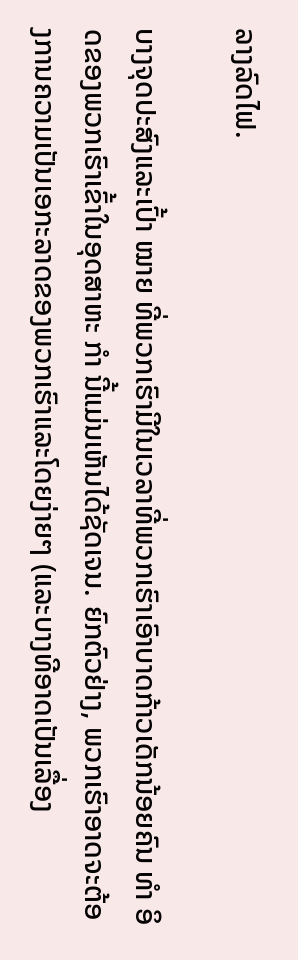ລາງລົດໄຟ.

ບາງຈຸດປະສົງແລະເປົ້າ ໝາຍ ທີ່ພວກເຮົາມີໃນເວລາທີ່ພວກເຮົາເອົາບາດກ້າວເດັກນ້ອຍຄົນ ທຳ ອິດຂອງພວກເຮົາເຂົ້າໃນອຸດສາຫະ ກຳ ນີ້ແມ່ນເຫັນໄດ້ຊັດເຈນ. ຍົກຕົວຢ່າງ, ພວກເຮົາອາດຈະຕ້ອງການຄວາມເປັນເອກະລາດຂອງພວກເຮົາແລະໂດຍງ່າຍໆ (ແລະບາງທີອາດເປັນເລື່ອງ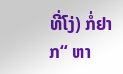ທີ່ໂງ່) ກໍ່ຢາກ“ ຫາ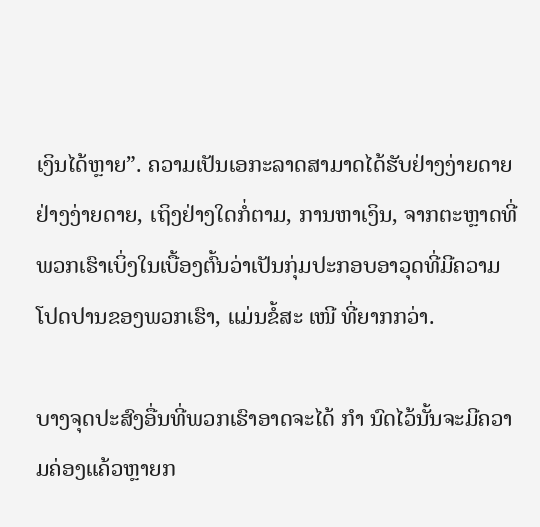ເງິນໄດ້ຫຼາຍ”. ຄວາມເປັນເອກະລາດສາມາດໄດ້ຮັບຢ່າງງ່າຍດາຍຢ່າງງ່າຍດາຍ, ເຖິງຢ່າງໃດກໍ່ຕາມ, ການຫາເງິນ, ຈາກຕະຫຼາດທີ່ພວກເຮົາເບິ່ງໃນເບື້ອງຕົ້ນວ່າເປັນກຸ່ມປະກອບອາວຸດທີ່ມີຄວາມໂປດປານຂອງພວກເຮົາ, ແມ່ນຂໍ້ສະ ເໜີ ທີ່ຍາກກວ່າ.

ບາງຈຸດປະສົງອື່ນທີ່ພວກເຮົາອາດຈະໄດ້ ກຳ ນົດໄວ້ນັ້ນຈະມີຄວາມຄ່ອງແຄ້ວຫຼາຍກ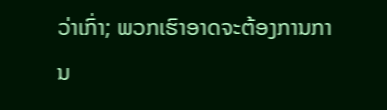ວ່າເກົ່າ; ພວກເຮົາອາດຈະຕ້ອງການການ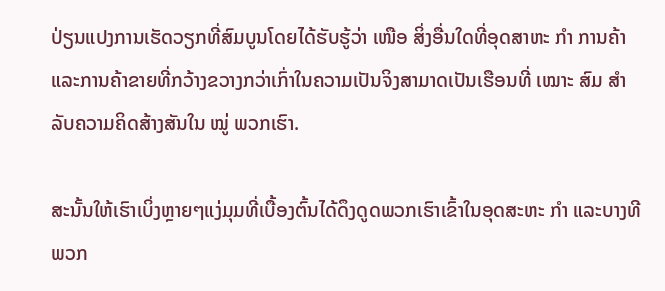ປ່ຽນແປງການເຮັດວຽກທີ່ສົມບູນໂດຍໄດ້ຮັບຮູ້ວ່າ ເໜືອ ສິ່ງອື່ນໃດທີ່ອຸດສາຫະ ກຳ ການຄ້າແລະການຄ້າຂາຍທີ່ກວ້າງຂວາງກວ່າເກົ່າໃນຄວາມເປັນຈິງສາມາດເປັນເຮືອນທີ່ ເໝາະ ສົມ ສຳ ລັບຄວາມຄິດສ້າງສັນໃນ ໝູ່ ພວກເຮົາ.

ສະນັ້ນໃຫ້ເຮົາເບິ່ງຫຼາຍໆແງ່ມຸມທີ່ເບື້ອງຕົ້ນໄດ້ດຶງດູດພວກເຮົາເຂົ້າໃນອຸດສະຫະ ກຳ ແລະບາງທີພວກ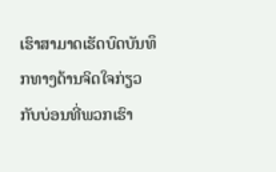ເຮົາສາມາດເຮັດບົດບັນທຶກທາງດ້ານຈິດໃຈກ່ຽວກັບບ່ອນທີ່ພວກເຮົາ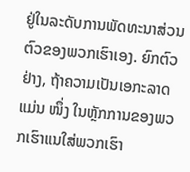ຢູ່ໃນລະດັບການພັດທະນາສ່ວນຕົວຂອງພວກເຮົາເອງ. ຍົກຕົວຢ່າງ, ຖ້າຄວາມເປັນເອກະລາດແມ່ນ ໜຶ່ງ ໃນຫຼັກການຂອງພວກເຮົາແນໃສ່ພວກເຮົາ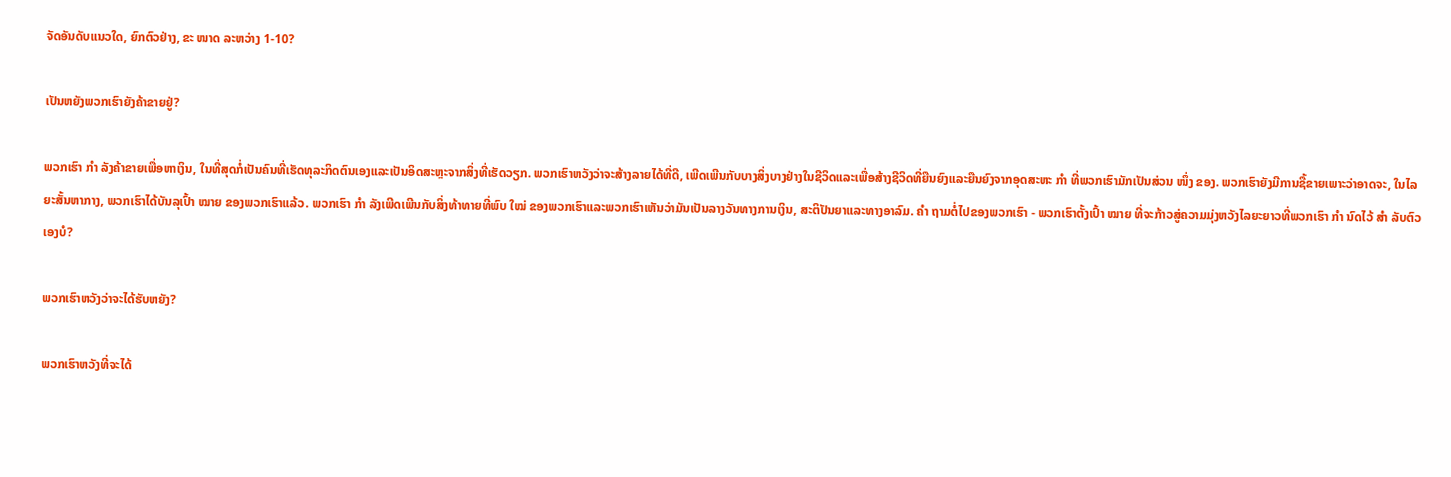ຈັດອັນດັບແນວໃດ, ຍົກຕົວຢ່າງ, ຂະ ໜາດ ລະຫວ່າງ 1-10?

ເປັນຫຍັງພວກເຮົາຍັງຄ້າຂາຍຢູ່?

ພວກເຮົາ ກຳ ລັງຄ້າຂາຍເພື່ອຫາເງິນ, ໃນທີ່ສຸດກໍ່ເປັນຄົນທີ່ເຮັດທຸລະກິດຕົນເອງແລະເປັນອິດສະຫຼະຈາກສິ່ງທີ່ເຮັດວຽກ. ພວກເຮົາຫວັງວ່າຈະສ້າງລາຍໄດ້ທີ່ດີ, ເພີດເພີນກັບບາງສິ່ງບາງຢ່າງໃນຊີວິດແລະເພື່ອສ້າງຊີວິດທີ່ຍືນຍົງແລະຍືນຍົງຈາກອຸດສະຫະ ກຳ ທີ່ພວກເຮົາມັກເປັນສ່ວນ ໜຶ່ງ ຂອງ. ພວກເຮົາຍັງມີການຊື້ຂາຍເພາະວ່າອາດຈະ, ໃນໄລຍະສັ້ນຫາກາງ, ພວກເຮົາໄດ້ບັນລຸເປົ້າ ໝາຍ ຂອງພວກເຮົາແລ້ວ. ພວກເຮົາ ກຳ ລັງເພີດເພີນກັບສິ່ງທ້າທາຍທີ່ພົບ ໃໝ່ ຂອງພວກເຮົາແລະພວກເຮົາເຫັນວ່າມັນເປັນລາງວັນທາງການເງິນ, ສະຕິປັນຍາແລະທາງອາລົມ. ຄຳ ຖາມຕໍ່ໄປຂອງພວກເຮົາ - ພວກເຮົາຕັ້ງເປົ້າ ໝາຍ ທີ່ຈະກ້າວສູ່ຄວາມມຸ່ງຫວັງໄລຍະຍາວທີ່ພວກເຮົາ ກຳ ນົດໄວ້ ສຳ ລັບຕົວເອງບໍ?

ພວກເຮົາຫວັງວ່າຈະໄດ້ຮັບຫຍັງ?

ພວກເຮົາຫວັງທີ່ຈະໄດ້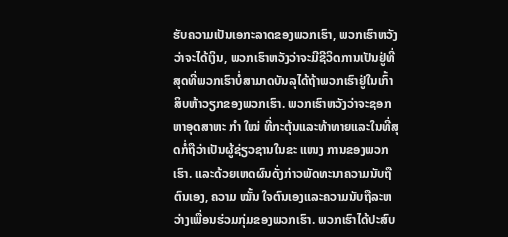ຮັບຄວາມເປັນເອກະລາດຂອງພວກເຮົາ, ພວກເຮົາຫວັງວ່າຈະໄດ້ເງິນ, ພວກເຮົາຫວັງວ່າຈະມີຊີວິດການເປັນຢູ່ທີ່ສຸດທີ່ພວກເຮົາບໍ່ສາມາດບັນລຸໄດ້ຖ້າພວກເຮົາຢູ່ໃນເກົ້າສິບຫ້າວຽກຂອງພວກເຮົາ. ພວກເຮົາຫວັງວ່າຈະຊອກຫາອຸດສາຫະ ກຳ ໃໝ່ ທີ່ກະຕຸ້ນແລະທ້າທາຍແລະໃນທີ່ສຸດກໍ່ຖືວ່າເປັນຜູ້ຊ່ຽວຊານໃນຂະ ແໜງ ການຂອງພວກເຮົາ. ແລະດ້ວຍເຫດຜົນດັ່ງກ່າວພັດທະນາຄວາມນັບຖືຕົນເອງ, ຄວາມ ໝັ້ນ ໃຈຕົນເອງແລະຄວາມນັບຖືລະຫວ່າງເພື່ອນຮ່ວມກຸ່ມຂອງພວກເຮົາ. ພວກເຮົາໄດ້ປະສົບ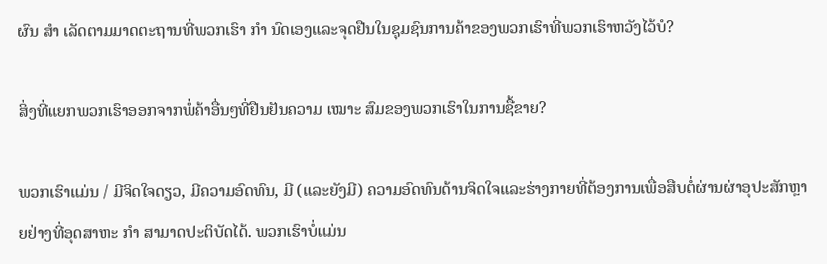ຜົນ ສຳ ເລັດຕາມມາດຕະຖານທີ່ພວກເຮົາ ກຳ ນົດເອງແລະຈຸດຢືນໃນຊຸມຊົນການຄ້າຂອງພວກເຮົາທີ່ພວກເຮົາຫວັງໄວ້ບໍ?

ສິ່ງທີ່ແຍກພວກເຮົາອອກຈາກພໍ່ຄ້າອື່ນໆທີ່ຢືນຢັນຄວາມ ເໝາະ ສົມຂອງພວກເຮົາໃນການຊື້ຂາຍ?

ພວກເຮົາແມ່ນ / ມີຈິດໃຈດຽວ, ມີຄວາມອົດທົນ, ມີ (ແລະຍັງມີ) ຄວາມອົດທົນດ້ານຈິດໃຈແລະຮ່າງກາຍທີ່ຕ້ອງການເພື່ອສືບຕໍ່ຜ່ານຜ່າອຸປະສັກຫຼາຍຢ່າງທີ່ອຸດສາຫະ ກຳ ສາມາດປະຕິບັດໄດ້. ພວກເຮົາບໍ່ແມ່ນ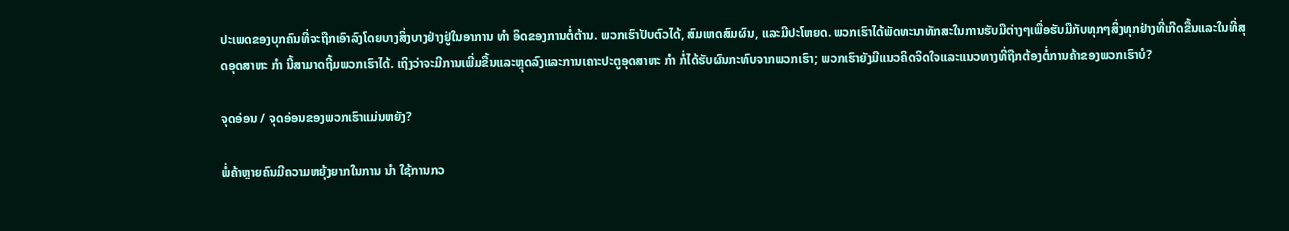ປະເພດຂອງບຸກຄົນທີ່ຈະຖືກເອົາລົງໂດຍບາງສິ່ງບາງຢ່າງຢູ່ໃນອາການ ທຳ ອິດຂອງການຕໍ່ຕ້ານ. ພວກເຮົາປັບຕົວໄດ້, ສົມເຫດສົມຜົນ, ແລະມີປະໂຫຍດ. ພວກເຮົາໄດ້ພັດທະນາທັກສະໃນການຮັບມືຕ່າງໆເພື່ອຮັບມືກັບທຸກໆສິ່ງທຸກຢ່າງທີ່ເກີດຂື້ນແລະໃນທີ່ສຸດອຸດສາຫະ ກຳ ນີ້ສາມາດຖີ້ມພວກເຮົາໄດ້. ເຖິງວ່າຈະມີການເພີ່ມຂື້ນແລະຫຼຸດລົງແລະການເຄາະປະຕູອຸດສາຫະ ກຳ ກໍ່ໄດ້ຮັບຜົນກະທົບຈາກພວກເຮົາ; ພວກເຮົາຍັງມີແນວຄິດຈິດໃຈແລະແນວທາງທີ່ຖືກຕ້ອງຕໍ່ການຄ້າຂອງພວກເຮົາບໍ?

ຈຸດອ່ອນ / ຈຸດອ່ອນຂອງພວກເຮົາແມ່ນຫຍັງ?

ພໍ່ຄ້າຫຼາຍຄົນມີຄວາມຫຍຸ້ງຍາກໃນການ ນຳ ໃຊ້ການກວ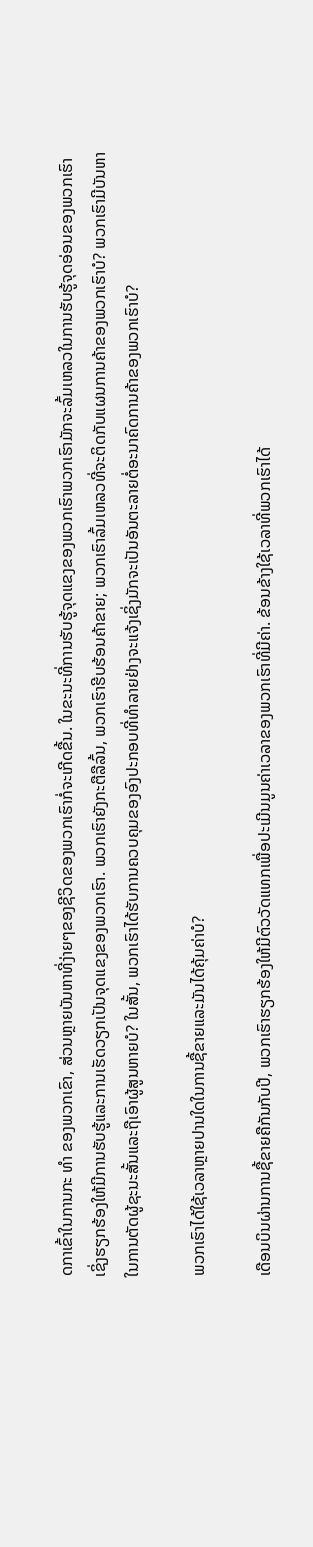ດກາເຂົ້າໃນການກະ ທຳ ຂອງພວກເຂົາ, ສ່ວນຫຼາຍບັນຫາທີ່ງ່າຍໆຂອງຊີວິດຂອງພວກເຮົາກໍ່ຈະເກີດຂື້ນ. ໃນຂະນະທີ່ການຮັບຮູ້ຈຸດແຂງຂອງພວກເຮົາພວກເຮົາມັກຈະລົ້ມເຫລວໃນການຮັບຮູ້ຈຸດອ່ອນຂອງພວກເຮົາເຊິ່ງຮຽກຮ້ອງໃຫ້ມີການຮັບຮູ້ແລະການເຮັດວຽກເປັນຈຸດແຂງຂອງພວກເຮົາ. ພວກເຮົາຍັງກະຕືລືລົ້ນ, ພວກເຮົາຮີບຮ້ອນຄ້າຂາຍ; ພວກເຮົາລົ້ມເຫລວທີ່ຈະຕິດກັບແຜນການຄ້າຂອງພວກເຮົາບໍ? ພວກເຮົາມີບັນຫາໃນການຕັດຜູ້ຊະນະສັ້ນແລະຖືເອົາຜູ້ສູນຫາຍບໍ? ໃນສັ້ນ, ພວກເຮົາໄດ້ຮັບການຄວບຄຸມຂອງອົງປະກອບທີ່ທໍາລາຍຢ່າງຈະແຈ້ງເຊິ່ງມັກຈະເປັນອັນຕະລາຍຕໍ່ອະນາຄົດການຄ້າຂອງພວກເຮົາບໍ?

ພວກເຮົາໄດ້ໃຊ້ເວລາຫຼາຍປານໃດໃນການຊື້ຂາຍແລະມັນໄດ້ຄຸ້ມຄ່າບໍ?

ເດືອນບິນຜ່ານການຊື້ຂາຍຄືກັນກັບປີ, ພວກເຮົາຮຽກຮ້ອງໃຫ້ມີຕົວວັດແທກເພື່ອປະເມີນມູນຄ່າເວລາຂອງພວກເຮົາທີ່ມີຄ່າ. ຂ້ອນຂ້າງໃຊ້ເວລາທີ່ພວກເຮົາໄດ້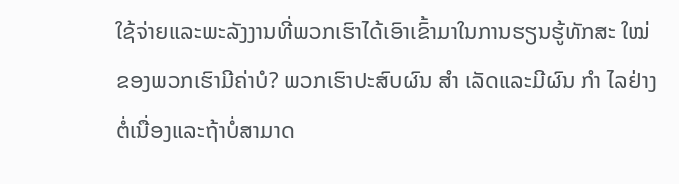ໃຊ້ຈ່າຍແລະພະລັງງານທີ່ພວກເຮົາໄດ້ເອົາເຂົ້າມາໃນການຮຽນຮູ້ທັກສະ ໃໝ່ ຂອງພວກເຮົາມີຄ່າບໍ? ພວກເຮົາປະສົບຜົນ ສຳ ເລັດແລະມີຜົນ ກຳ ໄລຢ່າງຕໍ່ເນື່ອງແລະຖ້າບໍ່ສາມາດ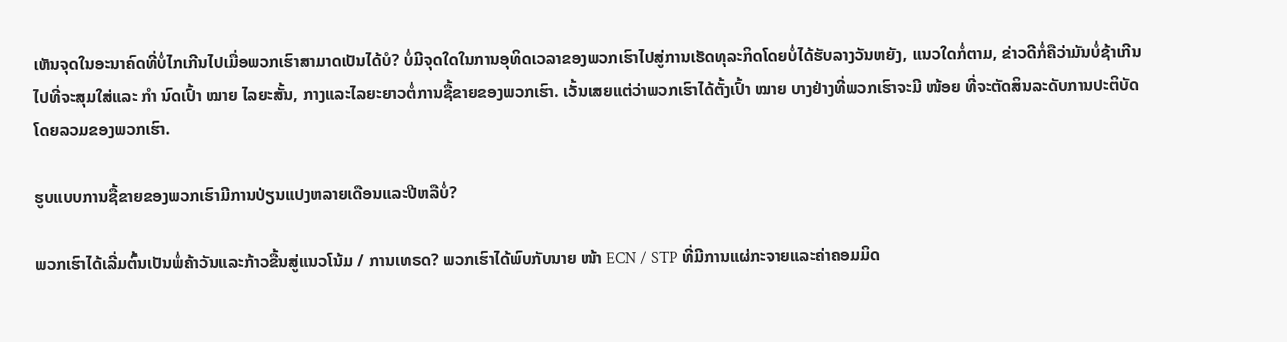ເຫັນຈຸດໃນອະນາຄົດທີ່ບໍ່ໄກເກີນໄປເມື່ອພວກເຮົາສາມາດເປັນໄດ້ບໍ? ບໍ່ມີຈຸດໃດໃນການອຸທິດເວລາຂອງພວກເຮົາໄປສູ່ການເຮັດທຸລະກິດໂດຍບໍ່ໄດ້ຮັບລາງວັນຫຍັງ, ແນວໃດກໍ່ຕາມ, ຂ່າວດີກໍ່ຄືວ່າມັນບໍ່ຊ້າເກີນໄປທີ່ຈະສຸມໃສ່ແລະ ກຳ ນົດເປົ້າ ໝາຍ ໄລຍະສັ້ນ, ກາງແລະໄລຍະຍາວຕໍ່ການຊື້ຂາຍຂອງພວກເຮົາ. ເວັ້ນເສຍແຕ່ວ່າພວກເຮົາໄດ້ຕັ້ງເປົ້າ ໝາຍ ບາງຢ່າງທີ່ພວກເຮົາຈະມີ ໜ້ອຍ ທີ່ຈະຕັດສິນລະດັບການປະຕິບັດໂດຍລວມຂອງພວກເຮົາ.

ຮູບແບບການຊື້ຂາຍຂອງພວກເຮົາມີການປ່ຽນແປງຫລາຍເດືອນແລະປີຫລືບໍ່?

ພວກເຮົາໄດ້ເລີ່ມຕົ້ນເປັນພໍ່ຄ້າວັນແລະກ້າວຂື້ນສູ່ແນວໂນ້ມ / ການເທຣດ? ພວກເຮົາໄດ້ພົບກັບນາຍ ໜ້າ ECN / STP ທີ່ມີການແຜ່ກະຈາຍແລະຄ່າຄອມມິດ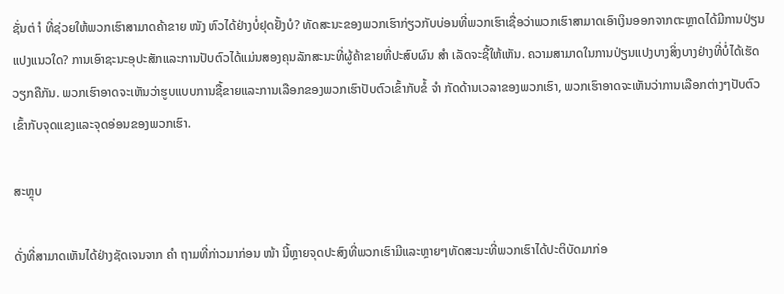ຊັ່ນຕ່ ຳ ທີ່ຊ່ວຍໃຫ້ພວກເຮົາສາມາດຄ້າຂາຍ ໜັງ ຫົວໄດ້ຢ່າງບໍ່ຢຸດຢັ້ງບໍ? ທັດສະນະຂອງພວກເຮົາກ່ຽວກັບບ່ອນທີ່ພວກເຮົາເຊື່ອວ່າພວກເຮົາສາມາດເອົາເງິນອອກຈາກຕະຫຼາດໄດ້ມີການປ່ຽນແປງແນວໃດ? ການເອົາຊະນະອຸປະສັກແລະການປັບຕົວໄດ້ແມ່ນສອງຄຸນລັກສະນະທີ່ຜູ້ຄ້າຂາຍທີ່ປະສົບຜົນ ສຳ ເລັດຈະຊີ້ໃຫ້ເຫັນ. ຄວາມສາມາດໃນການປ່ຽນແປງບາງສິ່ງບາງຢ່າງທີ່ບໍ່ໄດ້ເຮັດວຽກຄືກັນ. ພວກເຮົາອາດຈະເຫັນວ່າຮູບແບບການຊື້ຂາຍແລະການເລືອກຂອງພວກເຮົາປັບຕົວເຂົ້າກັບຂໍ້ ຈຳ ກັດດ້ານເວລາຂອງພວກເຮົາ, ພວກເຮົາອາດຈະເຫັນວ່າການເລືອກຕ່າງໆປັບຕົວເຂົ້າກັບຈຸດແຂງແລະຈຸດອ່ອນຂອງພວກເຮົາ.

ສະຫຼຸບ

ດັ່ງທີ່ສາມາດເຫັນໄດ້ຢ່າງຊັດເຈນຈາກ ຄຳ ຖາມທີ່ກ່າວມາກ່ອນ ໜ້າ ນີ້ຫຼາຍຈຸດປະສົງທີ່ພວກເຮົາມີແລະຫຼາຍໆທັດສະນະທີ່ພວກເຮົາໄດ້ປະຕິບັດມາກ່ອ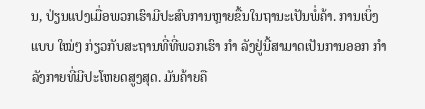ນ, ປ່ຽນແປງເມື່ອພວກເຮົາມີປະສົບການຫຼາຍຂື້ນໃນຖານະເປັນພໍ່ຄ້າ. ການເບິ່ງແບບ ໃໝ່ໆ ກ່ຽວກັບສະຖານທີ່ທີ່ພວກເຮົາ ກຳ ລັງຢູ່ນີ້ສາມາດເປັນການອອກ ກຳ ລັງກາຍທີ່ມີປະໂຫຍດສູງສຸດ. ມັນຄ້າຍຄື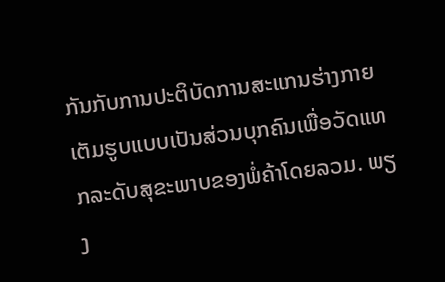ກັນກັບການປະຕິບັດການສະແກນຮ່າງກາຍເຕັມຮູບແບບເປັນສ່ວນບຸກຄົນເພື່ອວັດແທກລະດັບສຸຂະພາບຂອງພໍ່ຄ້າໂດຍລວມ. ພຽງ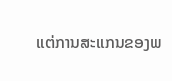ແຕ່ການສະແກນຂອງພ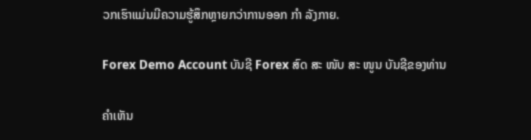ວກເຮົາແມ່ນມີຄວາມຮູ້ສຶກຫຼາຍກວ່າການອອກ ກຳ ລັງກາຍ.

Forex Demo Account ບັນຊີ Forex ສົດ ສະ ໜັບ ສະ ໜູນ ບັນຊີຂອງທ່ານ

ຄໍາເຫັນ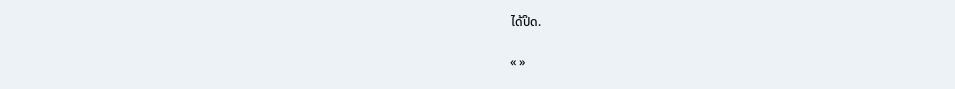ໄດ້ປິດ.

« »